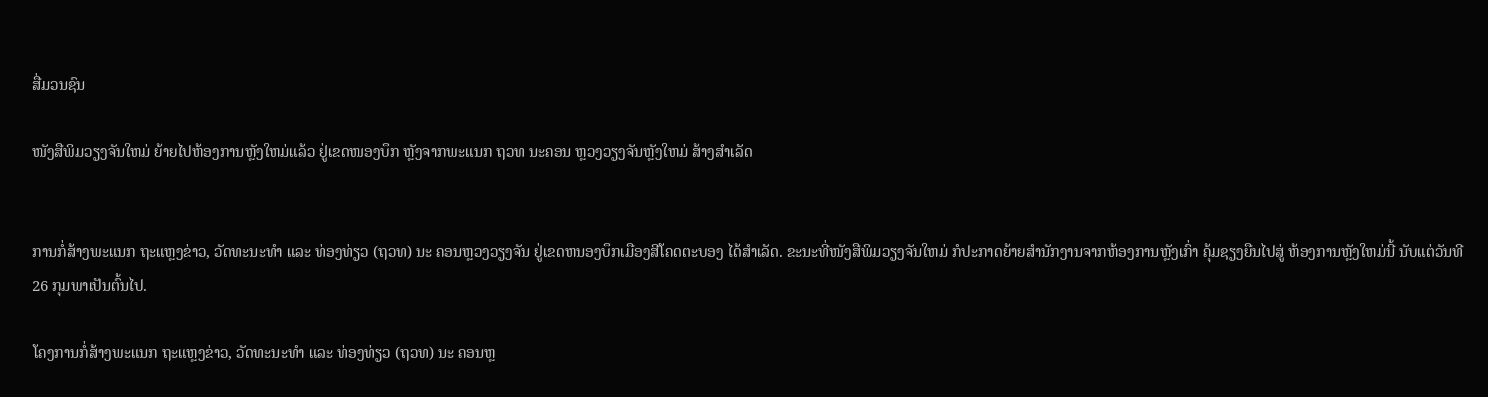ສື່ມວນຊົນ

ໜັງສືພິມວຽງຈັນໃຫມ່ ຍ້າຍໄປຫ້ອງການຫຼັງໃຫມ່ແລ້ວ ຢູ່ເຂດໜອງບຶກ ຫຼັງຈາກພະແນກ ຖວທ ນະຄອນ ຫຼວງວຽງຈັນຫຼັງໃຫມ່ ສ້າງສຳເລັດ


ການກໍ່ສ້າງພະແນກ ຖະແຫຼງຂ່າວ, ວັດທະນະທຳ ແລະ ທ່ອງທ່ຽວ (ຖວທ) ນະ ຄອນຫຼວງວຽງຈັນ ຢູ່ເຂດຫນອງບຶກເມືອງສີໂຄດຕະບອງ ໄດ້ສຳເລັດ. ຂະນະທີ່ໜັງສືພິມວຽງຈັນໃຫມ່ ກໍປະກາດຍ້າຍສຳນັກງານຈາກຫ້ອງການຫຼັງເກົ່າ ຄຸ້ມຊຽງຍືນໄປສູ່ ຫ້ອງການຫຼັງໃຫມ່ນີ້ ນັບແຕ່ວັນທີ 26 ກຸມພາເປັນຕົ້ນໄປ.

ໂຄງການກໍ່ສ້າງພະແນກ ຖະແຫຼງຂ່າວ, ວັດທະນະທຳ ແລະ ທ່ອງທ່ຽວ (ຖວທ) ນະ ຄອນຫຼ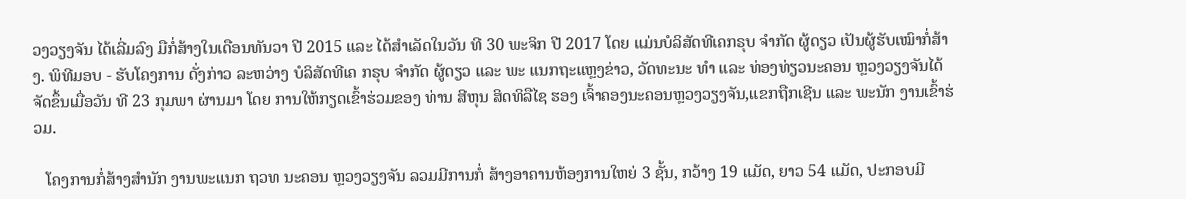ວງວຽງຈັນ ໄດ້ເລີ່ມລົງ ມືກໍ່ສ້າງໃນເດືອນທັນວາ ປີ 2015 ແລະ ໄດ້ສຳເລັດໃນວັນ ທີ 30 ພະຈິກ ປີ 2017 ໂດຍ ແມ່ນບໍລິສັດທີເຄກຣຸບ ຈຳກັດ ຜູ້ດຽວ ເປັນຜູ້ຮັບເໝົາກໍ່ສ້າງ. ພິທີມອບ - ຮັບໂຄງການ ດັ່ງກ່າວ ລະຫວ່າງ ບໍລິສັດທີເຄ ກຣຸບ ຈຳກັດ ຜູ້ດຽວ ແລະ ພະ ແນກຖະແຫຼງຂ່າວ, ວັດທະນະ ທຳ ແລະ ທ່ອງທ່ຽວນະຄອນ ຫຼວງວຽງຈັນໄດ້ຈັດຂຶ້ນເມື່ອວັນ ທີ 23 ກຸມພາ ຜ່ານມາ ໂດຍ ການໃຫ້ກຽດເຂົ້າຮ່ວມຂອງ ທ່ານ ສີຫຸນ ສິດທິລືໄຊ ຮອງ ເຈົ້າຄອງນະຄອນຫຼວງວຽງຈັນ,ແຂກຖືກເຊີນ ແລະ ພະນັກ ງານເຂົ້າຮ່ວມ.

   ໂຄງການກໍ່ສ້າງສຳນັກ ງານພະແນກ ຖວທ ນະຄອນ ຫຼວງວຽງຈັນ ລວມມີການກໍ່ ສ້າງອາຄານຫ້ອງການໃຫຍ່ 3 ຊັ້ນ, ກວ້າງ 19 ແມັດ, ຍາວ 54 ແມັດ, ປະກອບມີ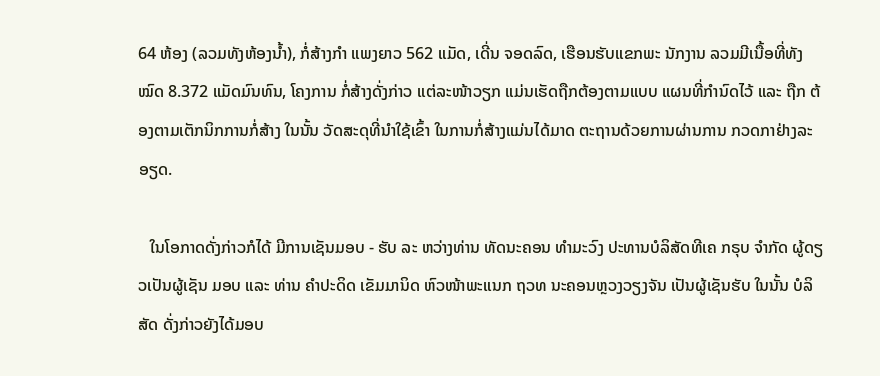64 ຫ້ອງ (ລວມທັງຫ້ອງນ້ຳ), ກໍ່ສ້າງກຳ ແພງຍາວ 562 ແມັດ, ເດີ່ນ ຈອດລົດ, ເຮືອນຮັບແຂກພະ ນັກງານ ລວມມີເນື້ອທີ່ທັງ ໝົດ 8.372 ແມັດມົນທົນ, ໂຄງການ ກໍ່ສ້າງດັ່ງກ່າວ ແຕ່ລະໜ້າວຽກ ແມ່ນເຮັດຖືກຕ້ອງຕາມແບບ ແຜນທີ່ກຳນົດໄວ້ ແລະ ຖືກ ຕ້ອງຕາມເຕັກນິກການກໍ່ສ້າງ ໃນນັ້ນ ວັດສະດຸທີ່ນຳໃຊ້ເຂົ້າ ໃນການກໍ່ສ້າງແມ່ນໄດ້ມາດ ຕະຖານດ້ວຍການຜ່ານການ ກວດກາຢ່າງລະອຽດ.

   ໃນໂອກາດດັ່ງກ່າວກໍໄດ້ ມີການເຊັນມອບ - ຮັບ ລະ ຫວ່າງທ່ານ ທັດນະຄອນ ທຳມະວົງ ປະທານບໍລິສັດທີເຄ ກຣຸບ ຈຳກັດ ຜູ້ດຽວເປັນຜູ້ເຊັນ ມອບ ແລະ ທ່ານ ຄຳປະດິດ ເຂັມມານິດ ຫົວໜ້າພະແນກ ຖວທ ນະຄອນຫຼວງວຽງຈັນ ເປັນຜູ້ເຊັນຮັບ ໃນນັ້ນ ບໍລິສັດ ດັ່ງກ່າວຍັງໄດ້ມອບ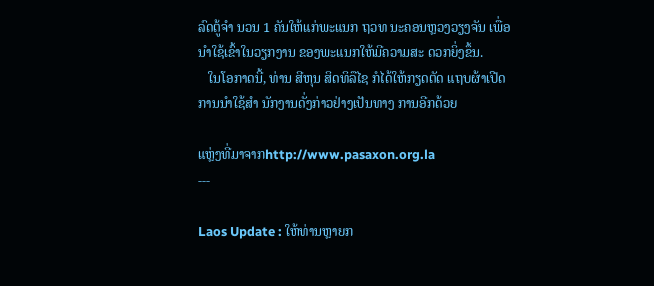ລົດຕູ້ຈຳ ນວນ 1 ຄັນໃຫ້ແກ່ພະແນກ ຖວທ ນະຄອນຫຼວງວຽງຈັນ ເພື່ອນຳໃຊ້ເຂົ້າໃນວຽກງານ ຂອງພະແນກໃຫ້ມີຄວາມສະ ດວກຍິ່ງຂຶ້ນ.
   ໃນໂອກາດນີ້, ທ່ານ ສີຫຸນ ສິດທິລືໄຊ ກໍໄດ້ໃຫ້ກຽດຕັດ ແຖບຜ້າເປີດການນຳໃຊ້ສຳ ນັກງານດັ່ງກ່າວຢ່າງເປັນທາງ ການອີກດ້ວຍ

ແຫຼ່ງທີ່ມາຈາກhttp://www.pasaxon.org.la
---

Laos Update : ໃຫ້ທ່ານຫຼາຍກ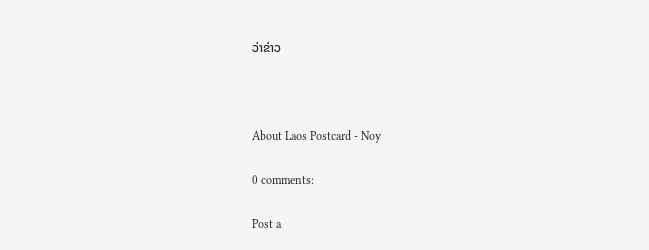ວ່າຂ່າວ



About Laos Postcard - Noy

0 comments:

Post a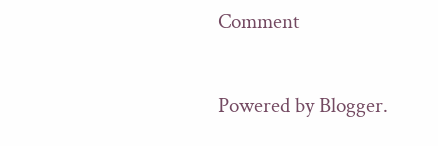Comment

Powered by Blogger.